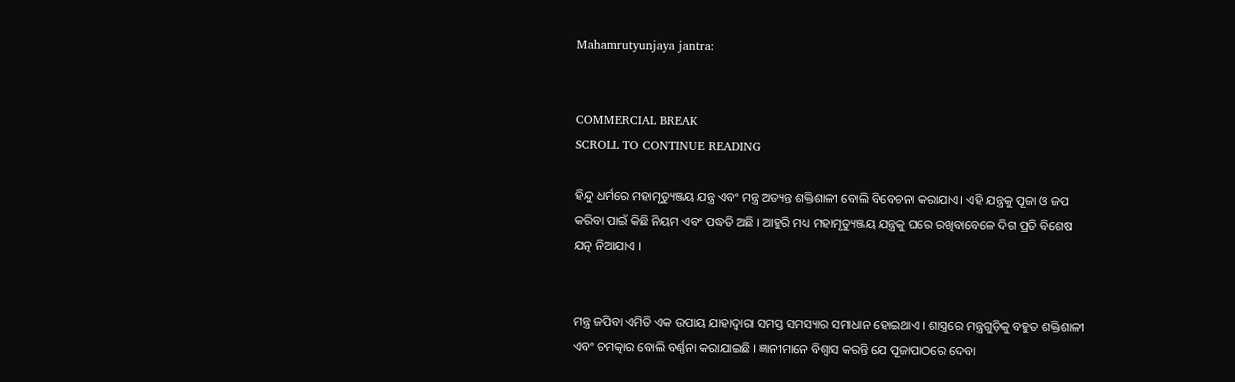Mahamrutyunjaya jantra:


COMMERCIAL BREAK
SCROLL TO CONTINUE READING

ହିନ୍ଦୁ ଧର୍ମରେ ମହାମୃତ୍ୟୁଞ୍ଜୟ ଯନ୍ତ୍ର ଏବଂ ମନ୍ତ୍ର ଅତ୍ୟନ୍ତ ଶକ୍ତିଶାଳୀ ବୋଲି ବିବେଚନା କରାଯାଏ। ଏହି ଯନ୍ତ୍ରକୁ ପୂଜା ଓ ଜପ କରିବା ପାଇଁ କିଛି ନିୟମ ଏବଂ ପଦ୍ଧତି ଅଛି । ଆହୁରି ମଧ୍ୟ ମହାମୃତ୍ୟୁଞ୍ଜୟ ଯନ୍ତ୍ରକୁ ଘରେ ରଖିବାବେଳେ ଦିଗ ପ୍ରତି ବିଶେଷ ଯତ୍ନ ନିଆଯାଏ ।


ମନ୍ତ୍ର ଜପିବା ଏମିତି ଏକ ଉପାୟ ଯାହାଦ୍ବାରା ସମସ୍ତ ସମସ୍ୟାର ସମାଧାନ ହୋଇଥାଏ । ଶାସ୍ତ୍ରରେ ମନ୍ତ୍ରଗୁଡ଼ିକୁ ବହୁତ ଶକ୍ତିଶାଳୀ ଏବଂ ଚମତ୍କାର ବୋଲି ବର୍ଣ୍ଣନା କରାଯାଇଛି । ଜ୍ଞାନୀମାନେ ବିଶ୍ବାସ କରନ୍ତି ଯେ ପୂଜାପାଠରେ ଦେବା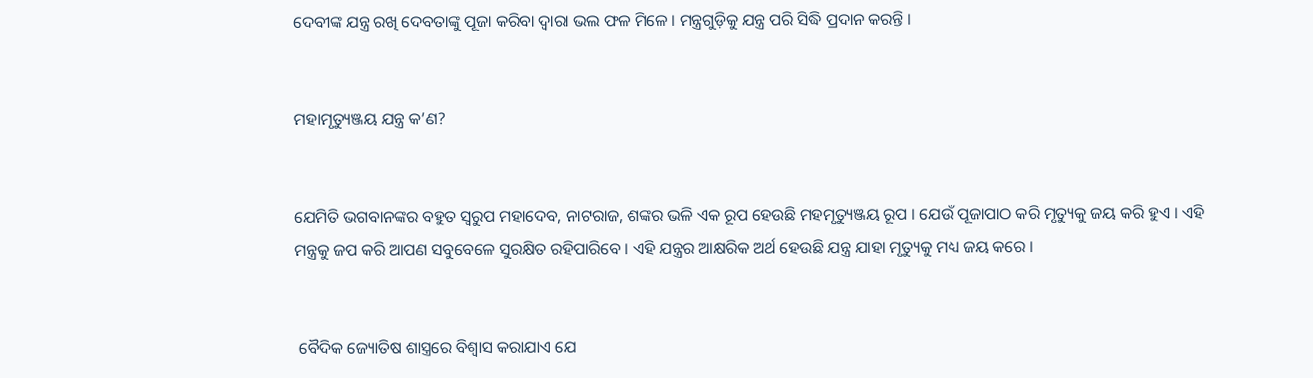ଦେବୀଙ୍କ ଯନ୍ତ୍ର ରଖି ଦେବତାଙ୍କୁ ପୂଜା କରିବା ଦ୍ବାରା ଭଲ ଫଳ ମିଳେ । ମନ୍ତ୍ରଗୁଡ଼ିକୁ ଯନ୍ତ୍ର ପରି ସିଦ୍ଧି ପ୍ରଦାନ କରନ୍ତି ।


ମହାମୃତ୍ୟୁଞ୍ଜୟ ଯନ୍ତ୍ର କ’ଣ?


ଯେମିତି ଭଗବାନଙ୍କର ବହୁତ ସ୍ବରୁପ ମହାଦେବ, ନାଟରାଜ, ଶଙ୍କର ଭଳି ଏକ ରୂପ ହେଉଛି ମହମୃତ୍ୟୁଞ୍ଜୟ ରୂପ । ଯେଉଁ ପୂଜାପାଠ କରି ମୃତ୍ୟୁକୁ ଜୟ କରି ହୁଏ । ଏହି ମନ୍ତ୍ରକୁ ଜପ କରି ଆପଣ ସବୁବେଳେ ସୁରକ୍ଷିତ ରହିପାରିବେ । ଏହି ଯନ୍ତ୍ରର ଆକ୍ଷରିକ ଅର୍ଥ ହେଉଛି ଯନ୍ତ୍ର ଯାହା ମୃତ୍ୟୁକୁ ମଧ୍ୟ ଜୟ କରେ ।


 ବୈଦିକ ଜ୍ୟୋତିଷ ଶାସ୍ତ୍ରରେ ବିଶ୍ୱାସ କରାଯାଏ ଯେ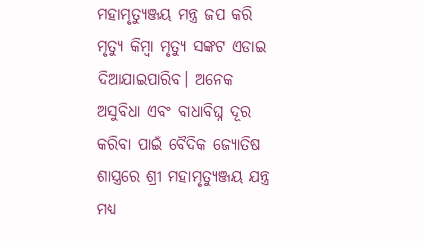ମହାମୃତ୍ୟୁଞ୍ଜୟ ମନ୍ତ୍ର ଜପ କରି ମୃତ୍ୟୁ କିମ୍ବା ମୃତ୍ୟୁ ସଙ୍କଟ ଏଡାଇ ଦିଆଯାଇପାରିବ। ଅନେକ ଅସୁବିଧା ଏବଂ ବାଧାବିଘ୍ନ ଦୂର କରିବା ପାଇଁ ବୈଦିକ ଜ୍ୟୋତିଷ ଶାସ୍ତ୍ରରେ ଶ୍ରୀ ମହାମୃତ୍ୟୁଞ୍ଜୟ ଯନ୍ତ୍ର ମଧ୍ୟ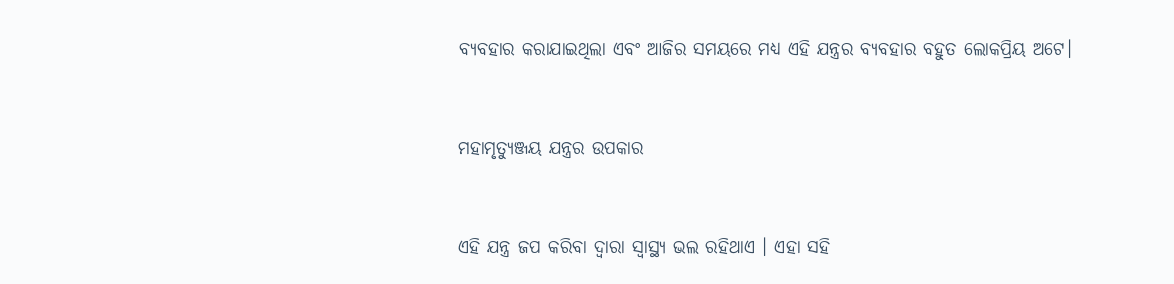ବ୍ୟବହାର କରାଯାଇଥିଲା ଏବଂ ଆଜିର ସମୟରେ ମଧ୍ୟ ଏହି ଯନ୍ତ୍ରର ବ୍ୟବହାର ବହୁତ ଲୋକପ୍ରିୟ ଅଟେ।


ମହାମୃତ୍ୟୁଞ୍ଜୟ ଯନ୍ତ୍ରର ଉପକାର


ଏହି ଯନ୍ତ୍ର ଜପ କରିବା ଦ୍ବାରା ସ୍ବାସ୍ଥ୍ୟ ଭଲ ରହିଥାଏ । ଏହା ସହି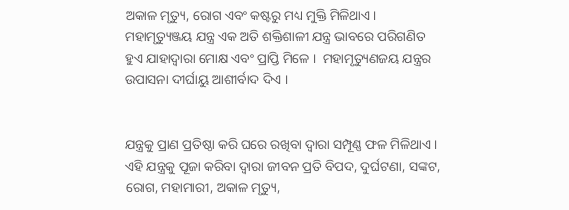ଅକାଳ ମୃତ୍ୟୁ, ରୋଗ ଏବଂ କଷ୍ଟରୁ ମଧ୍ୟ ମୁକ୍ତି ମିଳିଥାଏ ।  ମହାମୃତ୍ୟୁଞ୍ଜୟ ଯନ୍ତ୍ର ଏକ ଅତି ଶକ୍ତିଶାଳୀ ଯନ୍ତ୍ର ଭାବରେ ପରିଗଣିତ ହୁଏ ଯାହାଦ୍ବାରା ମୋକ୍ଷ ଏବଂ ପ୍ରାପ୍ତି ମିଳେ ।  ମହାମୃତ୍ୟୁଣଜୟ ଯନ୍ତ୍ରର ଉପାସନା ଦୀର୍ଘାୟୁ ଆଶୀର୍ବାଦ ଦିଏ ।


ଯନ୍ତ୍ରକୁ ପ୍ରାଣ ପ୍ରତିଷ୍ଠା କରି ଘରେ ରଖିବା ଦ୍ବାରା ସମ୍ପୂଣ୍ଣ ଫଳ ମିଳିଥାଏ । ଏହି ଯନ୍ତ୍ରକୁ ପୂଜା କରିବା ଦ୍ବାରା ଜୀବନ ପ୍ରତି ବିପଦ, ଦୁର୍ଘଟଣା, ସଙ୍କଟ, ରୋଗ, ମହାମାରୀ, ଅକାଳ ମୃତ୍ୟୁ,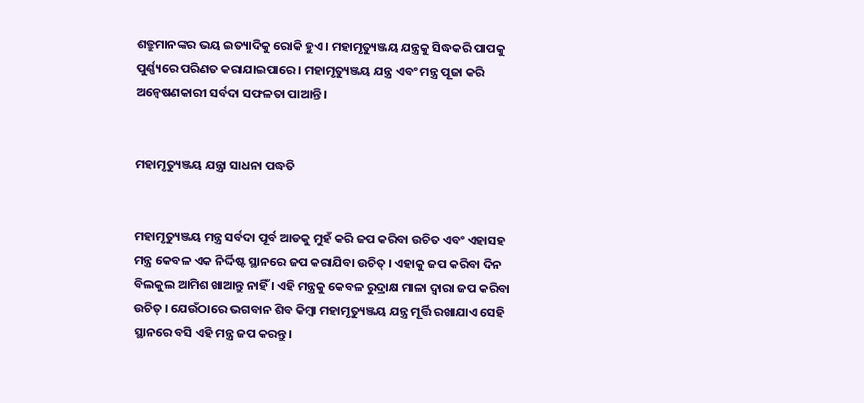ଶତ୍ରୁମାନଙ୍କର ଭୟ ଇତ୍ୟାଦିକୁ ରୋକି ହୁଏ । ମହାମୃତ୍ୟୁଞ୍ଜୟ ଯନ୍ତ୍ରକୁ ସିଦ୍ଧକରି ପାପକୁ ପୁର୍ଣ୍ଣ୍ୟରେ ପରିଣତ କରାଯାଇପାରେ । ମହାମୃତ୍ୟୁଞ୍ଜୟ ଯନ୍ତ୍ର ଏବଂ ମନ୍ତ୍ର ପୂଜା କରି ଅନ୍ୱେଷଣକାରୀ ସର୍ବଦା ସଫଳତା ପାଆନ୍ତି ।


ମହାମୃତ୍ୟୁଞ୍ଜୟ ଯନ୍ତ୍ରା ସାଧନା ପଦ୍ଧତି


ମହାମୃତ୍ୟୁଞ୍ଜୟ ମନ୍ତ୍ର ସର୍ବଦା ପୂର୍ବ ଆଡକୁ ମୁହଁ କରି ଜପ କରିବା ଉଚିତ ଏବଂ ଏହାସହ ମନ୍ତ୍ର କେବଳ ଏକ ନିର୍ଦ୍ଦିଷ୍ଟ ସ୍ଥାନରେ ଜପ କରାଯିବା ଉଚିତ୍ । ଏହାକୁ ଜପ କରିବା ଦିନ ବିଲକୁଲ ଆମିଶ ଖାଆନ୍ତୁ ନାହିଁ । ଏହି ମନ୍ତ୍ରକୁ କେବଳ ରୁଦ୍ରାକ୍ଷ ମାଳା ଦ୍ବାରା ଜପ କରିବା ଉଚିତ୍ । ଯେଉଁଠାରେ ଭଗବାନ ଶିବ କିମ୍ବା ମହାମୃତ୍ୟୁଞ୍ଜୟ ଯନ୍ତ୍ର ମୂର୍ତ୍ତି ରଖାଯାଏ ସେହି ସ୍ଥାନରେ ବସି ଏହି ମନ୍ତ୍ର ଜପ କରନ୍ତୁ।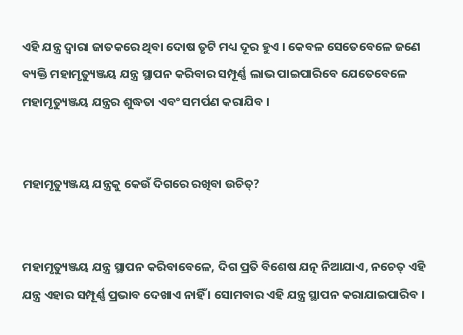ଏହି ଯନ୍ତ୍ର ଦ୍ବାରା ଜାତକରେ ଥିବା ଦୋଷ ତୃଟି ମଧ୍ୟ ଦୂର ହୁଏ । କେବଳ ସେତେବେଳେ ଜଣେ ବ୍ୟକ୍ତି ମହାମୃତ୍ୟୁଞ୍ଜୟ ଯନ୍ତ୍ର ସ୍ଥାପନ କରିବାର ସମ୍ପୂର୍ଣ୍ଣ ଲାଭ ପାଇପାରିବେ ଯେତେବେଳେ ମହାମୃତ୍ୟୁଞ୍ଜୟ ଯନ୍ତ୍ରର ଶୁଦ୍ଧତା ଏବଂ ସମର୍ପଣ କରାଯିବ ।


ମହାମୃତ୍ୟୁଞ୍ଜୟ ଯନ୍ତ୍ରକୁ କେଉଁ ଦିଗରେ ରଖିବା ଉଚିତ୍?


ମହାମୃତ୍ୟୁଞ୍ଜୟ ଯନ୍ତ୍ର ସ୍ଥାପନ କରିବାବେଳେ, ଦିଗ ପ୍ରତି ବିଶେଷ ଯତ୍ନ ନିଆଯାଏ, ନଚେତ୍ ଏହି ଯନ୍ତ୍ର ଏହାର ସମ୍ପୂର୍ଣ୍ଣ ପ୍ରଭାବ ଦେଖାଏ ନାହିଁ । ସୋମବାର ଏହି ଯନ୍ତ୍ର ସ୍ଥାପନ କରାଯାଇପାରିବ ।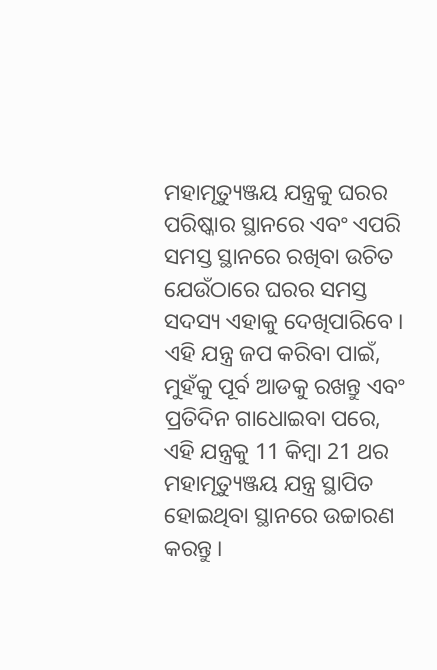ମହାମୃତ୍ୟୁଞ୍ଜୟ ଯନ୍ତ୍ରକୁ ଘରର ପରିଷ୍କାର ସ୍ଥାନରେ ଏବଂ ଏପରି ସମସ୍ତ ସ୍ଥାନରେ ରଖିବା ଉଚିତ ଯେଉଁଠାରେ ଘରର ସମସ୍ତ ସଦସ୍ୟ ଏହାକୁ ଦେଖିପାରିବେ । ଏହି ଯନ୍ତ୍ର ଜପ କରିବା ପାଇଁ, ମୁହଁକୁ ପୂର୍ବ ଆଡକୁ ରଖନ୍ତୁ ଏବଂ ପ୍ରତିଦିନ ଗାଧୋଇବା ପରେ, ଏହି ଯନ୍ତ୍ରକୁ 11 କିମ୍ବା 21 ଥର ମହାମୃତ୍ୟୁଞ୍ଜୟ ଯନ୍ତ୍ର ସ୍ଥାପିତ ହୋଇଥିବା ସ୍ଥାନରେ ଉଚ୍ଚାରଣ କରନ୍ତୁ ।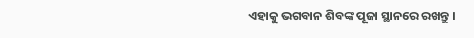ଏହାକୁ ଭଗବାନ ଶିବଙ୍କ ପୂଜା ସ୍ଥାନରେ ରଖନ୍ତୁ ।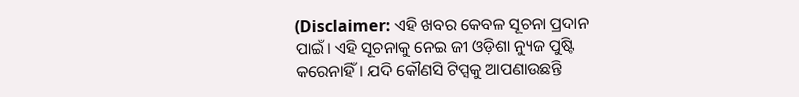(Disclaimer: ଏହି ଖବର କେବଳ ସୂଚନା ପ୍ରଦାନ ପାଇଁ। ଏହି ସୂଚନାକୁ ନେଇ ଜୀ ଓଡ଼ିଶା ନ୍ୟୁଜ ପୁଷ୍ଟି କରେନାହିଁ। ଯଦି କୌଣସି ଟିପ୍ସକୁ ଆପଣାଉଛନ୍ତି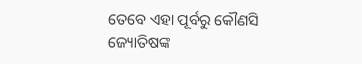ତେବେ ଏହା ପୂର୍ବରୁ କୌଣସି ଜ୍ୟୋତିଷଙ୍କ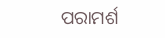ପରାମର୍ଶ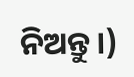ନିଅନ୍ତୁ।)